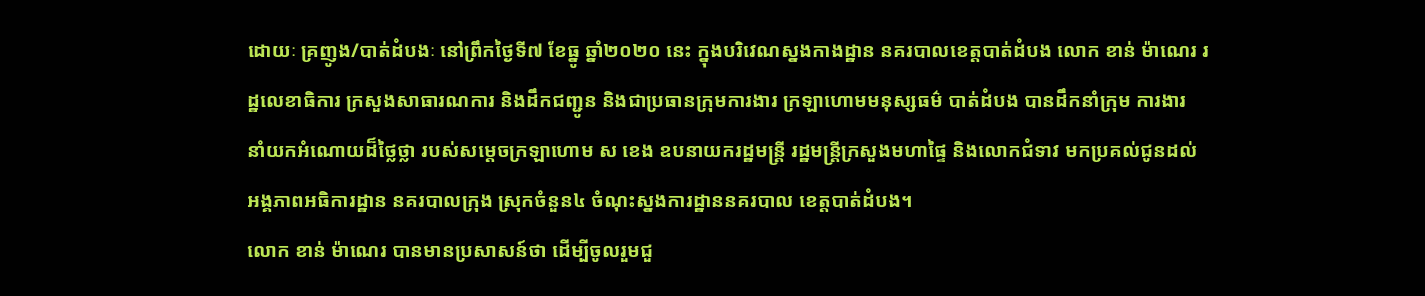ដោយៈ គ្រញូង/បាត់ដំបងៈ នៅព្រឹកថ្ងៃទី៧ ខែធ្នូ ឆ្នាំ២០២០ នេះ ក្នុងបរិវេណស្នងកាងដ្ឋាន នគរបាលខេត្តបាត់ដំបង លោក ខាន់ ម៉ាណេរ រដ្ឋលេខាធិការ ក្រសួងសាធារណការ និងដឹកជញ្ជូន និងជាប្រធានក្រុមការងារ ក្រឡាហោមមនុស្សធម៌ បាត់ដំបង បានដឹកនាំក្រុម ការងារ នាំយកអំណោយដ៏ថ្លៃថ្លា របស់សម្តេចក្រឡាហោម ស ខេង ឧបនាយករដ្ឋមន្ត្រី រដ្ឋមន្ត្រីក្រសួងមហាផ្ទៃ និងលោកជំទាវ មកប្រគល់ជូនដល់អង្គភាពអធិការដ្ឋាន នគរបាលក្រុង ស្រុកចំនួន៤ ចំណុះស្នងការដ្ឋាននគរបាល ខេត្តបាត់ដំបង។
លោក ខាន់ ម៉ាណេរ បានមានប្រសាសន៍ថា ដើម្បីចូលរួមជួ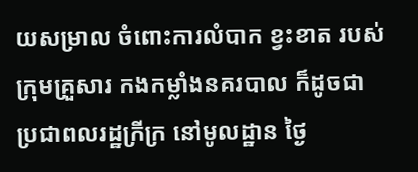យសម្រាល ចំពោះការលំបាក ខ្វះខាត របស់ក្រុមគ្រួសារ កងកម្លាំងនគរបាល ក៏ដូចជា ប្រជាពលរដ្ឋក្រីក្រ នៅមូលដ្ឋាន ថ្ងៃ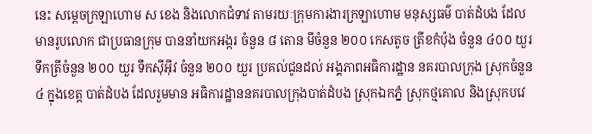នេះ សម្តេចក្រឡាហោម ស ខេង និងលោកជំទាវ តាមរយៈក្រុមការងារក្រឡាហោម មនុស្សធម៌ បាត់ដំបង ដែលមានរូបលោក ជាប្រធានក្រុម បាននាំយកអង្ករ ចំនួន ៨ តោន មីចំនួន ២០០ កេសតូច ត្រីខកំប៉ុង ចំនួន ៤០០ យួរ ទឹកត្រីចំនួន ២០០ យួរ ទឹកស៊ីអ៊ីវ ចំនួន ២០០ យួរ ប្រគល់ជូនដល់ អង្គភាពអធិការដ្ឋាន នគរបាលក្រុង ស្រុកចំនួន៤ ក្នុងខេត្ត បាត់ដំបង ដែលរួមមាន អធិការដ្ឋាននគរបាលក្រុងបាត់ដំបង ស្រុកឯកភ្នំ ស្រុកថ្មគោល និងស្រុកបវេ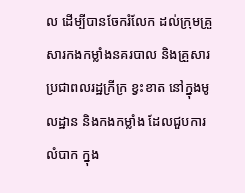ល ដើម្បីបានចែករំលែក ដល់ក្រុមគ្រួសារកងកម្លាំងនគរបាល និងគ្រួសារ ប្រជាពលរដ្ឋក្រីក្រ ខ្វះខាត នៅក្នុងមូលដ្ឋាន និងកងកម្លាំង ដែលជួបការលំបាក ក្នុង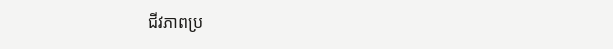ជីវភាពប្រ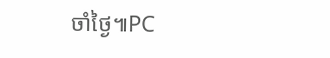ចាំថ្ងៃ៕PC